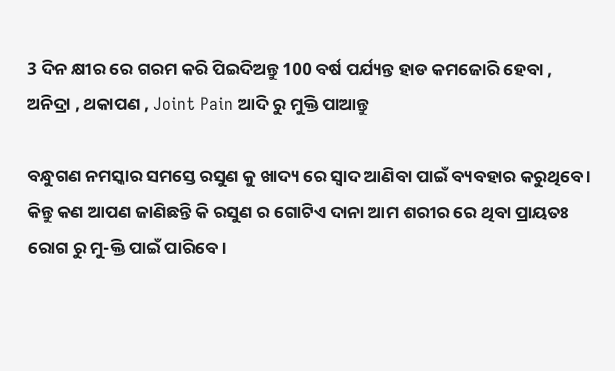3 ଦିନ କ୍ଷୀର ରେ ଗରମ କରି ପିଇଦିଅନ୍ତୁ 100 ବର୍ଷ ପର୍ଯ୍ୟନ୍ତ ହାଡ କମଜୋରି ହେବା , ଅନିଦ୍ରା , ଥକାପଣ , Joint Pain ଆଦି ରୁ ମୁକ୍ତି ପାଆନ୍ତୁ

ବନ୍ଧୁଗଣ ନମସ୍କାର ସମସ୍ତେ ରସୁଣ କୁ ଖାଦ୍ୟ ରେ ସ୍ୱାଦ ଆଣିବା ପାଇଁ ବ୍ୟବହାର କରୁଥିବେ । କିନ୍ତୁ କଣ ଆପଣ ଜାଣିଛନ୍ତି କି ରସୁଣ ର ଗୋଟିଏ ଦାନା ଆମ ଶରୀର ରେ ଥିବା ପ୍ରାୟତଃ ରୋଗ ରୁ ମୁ-କ୍ତି ପାଇଁ ପାରିବେ ।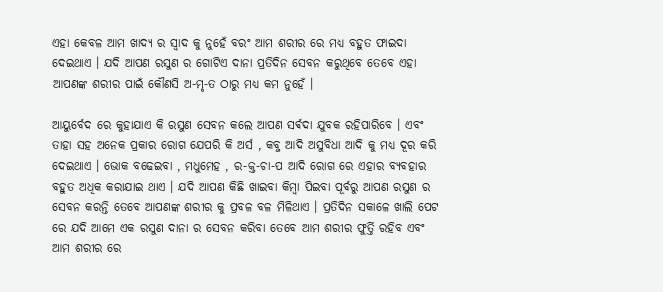ଏହା କେବଳ ଆମ ଖାଦ୍ୟ ର ସ୍ୱାଦ କୁ ନୁହେଁ ବରଂ ଆମ ଶରୀର ରେ ମଧ୍ୟ ବହୁତ ଫାଇଦା ଦେଇଥାଏ । ଯଦି ଆପଣ ରସୁଣ ର ଗୋଟିଏ ଦାନା ପ୍ରତିଦିନ ସେବନ କରୁଥିବେ ତେବେ ଏହା ଆପଣଙ୍କ ଶରୀର ପାଇଁ କୌଣସି ଅ-ମୃ-ତ ଠାରୁ ମଧ୍ୟ କମ ନୁହେଁ ।

ଆୟୁର୍ବେଦ ରେ କୁହାଯାଏ କି ରସୁଣ ସେବନ କଲେ ଆପଣ ସର୍ଵଦା ଯୁବକ ରହିପାରିବେ । ଏବଂ ତାହା ସହ ଅନେକ ପ୍ରକାର ରୋଗ ଯେପରି କି ଅର୍ସ , କବ୍ଜ ଆଦି ଅସୁବିଧା ଆଦି କୁ ମଧ୍ୟ ଦୂର କରି ଦେଇଥାଏ । ଭୋକ ବଢେଇବା , ମଧୁମେହ , ର-କ୍ତ-ଚା-ପ ଆଦି ରୋଗ ରେ ଏହାର ବ୍ୟବହାର ବହୁତ ଅଧିକ କରାଯାଇ ଥାଏ । ଯଦି ଆପଣ କିଛି ଖାଇବା କିମ୍ବା ପିଇବା ପୂର୍ବରୁ ଆପଣ ରସୁଣ ର ସେବନ କରନ୍ତି ତେବେ ଆପଣଙ୍କ ଶରୀର କୁ ପ୍ରବଳ ବଳ ମିଳିଥାଏ । ପ୍ରତିଦିନ ସକାଳେ ଖାଲି ପେଟ ରେ ଯଦି ଆମେ ଏକ ରସୁଣ ଦାନା ର ସେବନ କରିବା ତେବେ ଆମ ଶରୀର ଫୁର୍ତ୍ତି ରହିବ ଏବଂ ଆମ ଶରୀର ରେ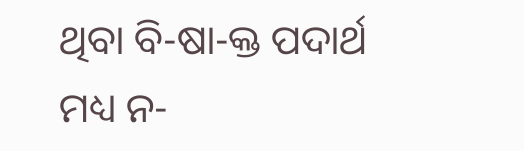ଥିବା ବି-ଷା-କ୍ତ ପଦାର୍ଥ ମଧ୍ୟ ନ-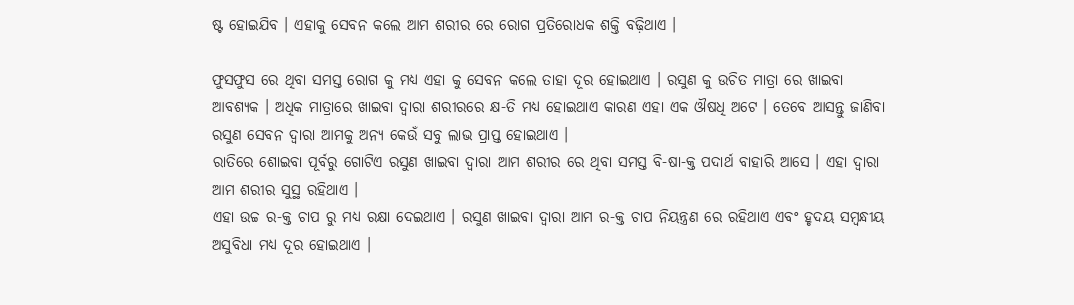ଷ୍ଟ ହୋଇଯିବ । ଏହାକୁ ସେବନ କଲେ ଆମ ଶରୀର ରେ ରୋଗ ପ୍ରତିରୋଧକ ଶକ୍ତି ବଢ଼ିଥାଏ ।

ଫୁସଫୁସ ରେ ଥିବା ସମସ୍ତ ରୋଗ କୁ ମଧ୍ୟ ଏହା କୁ ସେବନ କଲେ ତାହା ଦୂର ହୋଇଥାଏ । ରସୁଣ କୁ ଉଚିତ ମାତ୍ରା ରେ ଖାଇବା ଆବଶ୍ୟକ । ଅଧିକ ମାତ୍ରାରେ ଖାଇବା ଦ୍ଵାରା ଶରୀରରେ କ୍ଷ-ତି ମଧ୍ୟ ହୋଇଥାଏ କାରଣ ଏହା ଏକ ଔଷଧି ଅଟେ । ତେବେ ଆସନ୍ତୁ ଜାଣିବା ରସୁଣ ସେବନ ଦ୍ୱାରା ଆମକୁ ଅନ୍ୟ କେଉଁ ସବୁ ଲାଭ ପ୍ରାପ୍ତ ହୋଇଥାଏ ।
ରାତିରେ ଶୋଇବା ପୂର୍ବରୁ ଗୋଟିଏ ରସୁଣ ଖାଇବା ଦ୍ୱାରା ଆମ ଶରୀର ରେ ଥିବା ସମସ୍ତ ବି-ଷା-କ୍ତ ପଦାର୍ଥ ବାହାରି ଆସେ । ଏହା ଦ୍ୱାରା ଆମ ଶରୀର ସୁସ୍ଥ ରହିଥାଏ ।
ଏହା ଉଚ୍ଚ ର-କ୍ତ ଚାପ ରୁ ମଧ୍ୟ ରକ୍ଷା ଦେଇଥାଏ । ରସୁଣ ଖାଇବା ଦ୍ଵାରା ଆମ ର-କ୍ତ ଚାପ ନିୟନ୍ତ୍ରଣ ରେ ରହିଥାଏ ଏବଂ ହୃଦୟ ସମ୍ବନ୍ଧୀୟ ଅସୁବିଧା ମଧ୍ୟ ଦୂର ହୋଇଥାଏ ।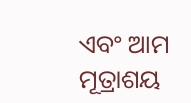ଏବଂ ଆମ ମୂତ୍ରାଶୟ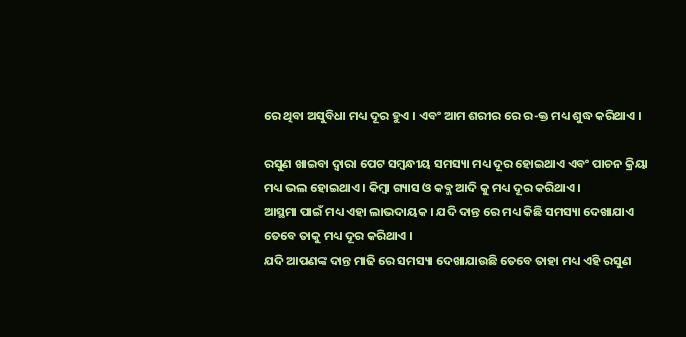ରେ ଥିବା ଅସୁବିଧା ମଧ୍ୟ ଦୂର ହୁଏ । ଏବଂ ଆମ ଶରୀର ରେ ର-କ୍ତ ମଧ୍ୟ ଶୁଦ୍ଧ କରିଥାଏ ।

ରସୁଣ ଖାଇବା ଦ୍ଵାରା ପେଟ ସମ୍ୱନ୍ଧୀୟ ସମସ୍ୟା ମଧ୍ୟ ଦୂର ହୋଇଥାଏ ଏବଂ ପାଚନ କ୍ରିୟା ମଧ୍ୟ ଭଲ ହୋଇଥାଏ । କିମ୍ବା ଗ୍ୟାସ ଓ କବ୍ଜ ଆଦି କୁ ମଧ୍ୟ ଦୂର କରିଥାଏ ।
ଆସ୍ଥମା ପାଇଁ ମଧ୍ୟ ଏହା ଲାଭଦାୟକ । ଯଦି ଦାନ୍ତ ରେ ମଧ୍ୟ କିଛି ସମସ୍ୟା ଦେଖାଯାଏ ତେବେ ତାକୁ ମଧ୍ୟ ଦୂର କରିଥାଏ ।
ଯଦି ଆପଣଙ୍କ ଦାନ୍ତ ମାଢି ରେ ସମସ୍ୟା ଦେଖାଯାଉଛି ତେବେ ତାହା ମଧ୍ୟ ଏହି ରସୁଣ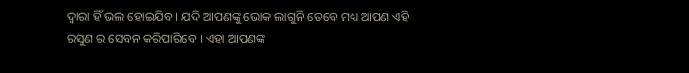ଦ୍ୱାରା ହିଁ ଭଲ ହୋଇଯିବ । ଯଦି ଆପଣଙ୍କୁ ଭୋକ ଲାଗୁନି ତେବେ ମଧ୍ୟ ଆପଣ ଏହି ରସୁଣ ର ସେବନ କରିପାରିବେ । ଏହା ଆପଣଙ୍କ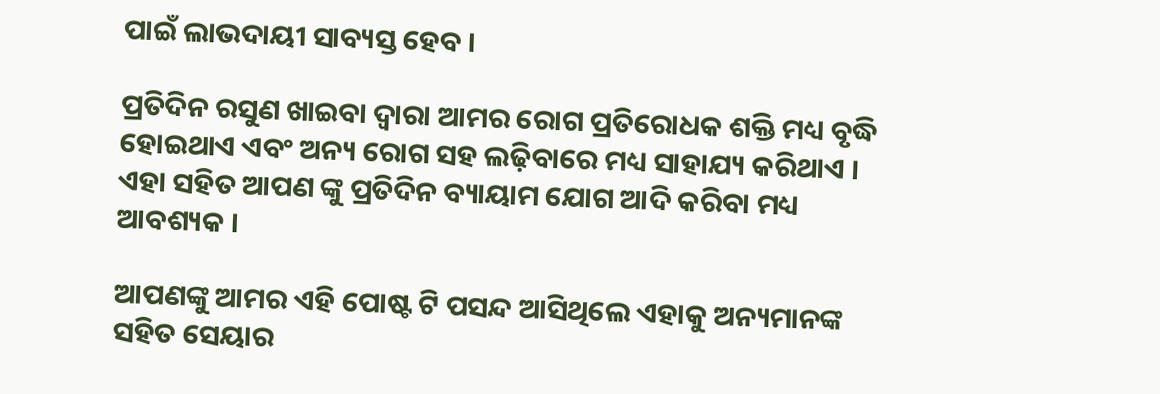ପାଇଁ ଲାଭଦାୟୀ ସାବ୍ୟସ୍ତ ହେବ ।

ପ୍ରତିଦିନ ରସୁଣ ଖାଇବା ଦ୍ୱାରା ଆମର ରୋଗ ପ୍ରତିରୋଧକ ଶକ୍ତି ମଧ୍ୟ ବୃଦ୍ଧି ହୋଇଥାଏ ଏବଂ ଅନ୍ୟ ରୋଗ ସହ ଲଢ଼ିବାରେ ମଧ୍ୟ ସାହାଯ୍ୟ କରିଥାଏ ।
ଏହା ସହିତ ଆପଣ ଙ୍କୁ ପ୍ରତିଦିନ ବ୍ୟାୟାମ ଯୋଗ ଆଦି କରିବା ମଧ୍ୟ ଆବଶ୍ୟକ ।

ଆପଣଙ୍କୁ ଆମର ଏହି ପୋଷ୍ଟ ଟି ପସନ୍ଦ ଆସିଥିଲେ ଏହାକୁ ଅନ୍ୟମାନଙ୍କ ସହିତ ସେୟାର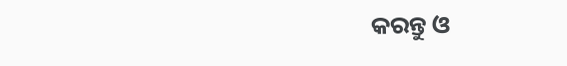କରନ୍ତୁ ଓ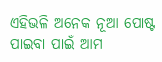ଏହିଭଳି ଅନେକ ନୂଆ ପୋଷ୍ଟ ପାଇବା ପାଇଁ ଆମ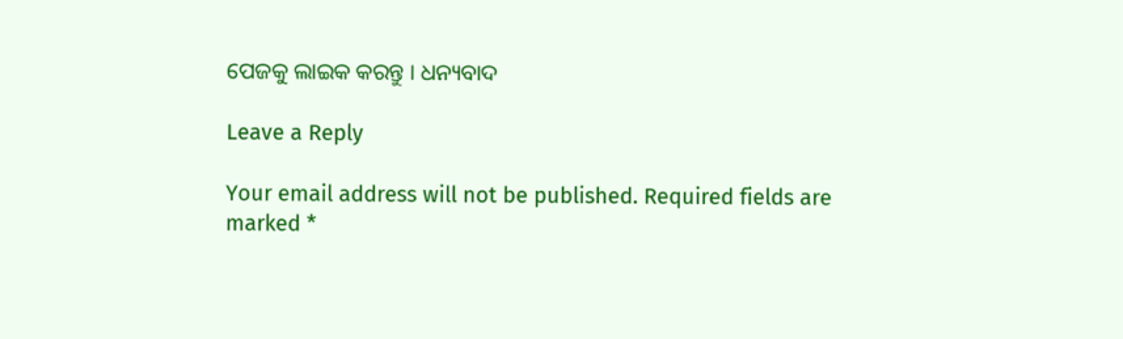ପେଜକୁ ଲାଇକ କରନ୍ତୁ । ଧନ୍ୟବାଦ

Leave a Reply

Your email address will not be published. Required fields are marked *